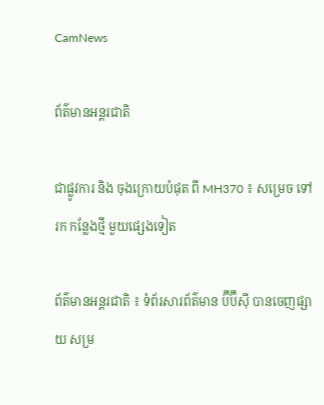CamNews

ព័ត៌មានអន្តរជាតិ

ជាផ្លូវការ និង ចុងក្រោយបំផុត ពី MH370 ៖ សម្រេច ទៅរក កន្លែងថ្មី មួយផ្សេងទៀត

ព័ត៌មានអន្តរជាតិ ៖ ទំព័រសារព័ត៌មាន ប៊ីប៊ីស៊ី បានចេញផ្សាយ សម្រ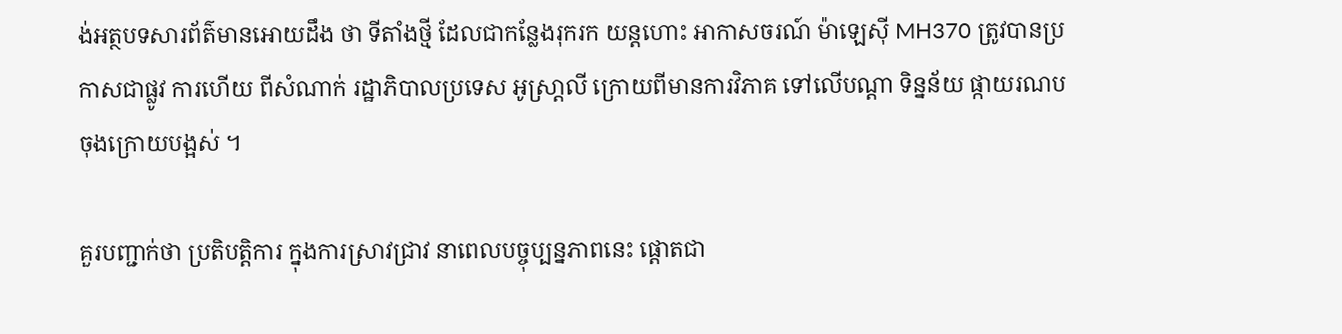ង់អត្ថបទសារព័ត៌មានអោយដឹង ថា ទីតាំងថ្មី ដែលជាកន្លែងរុករក យន្តហោះ អាកាសចរណ៍ ម៉ាឡេស៊ី MH370 ត្រូវបានប្រកាសជាផ្លូវ ការហើយ ពីសំណាក់ រដ្ឋាភិបាលប្រទេស អូស្រា្តលី ក្រោយពីមានការវិភាគ ទៅលើបណ្តា ទិន្នន័យ ផ្កាយរណប ចុងក្រោយបង្អស់ ។

គួរបញ្ជាក់ថា ប្រតិបត្តិការ ក្នុងការស្រាវជ្រាវ នាពេលបច្ចុប្បន្នភាពនេះ ផ្តោតជា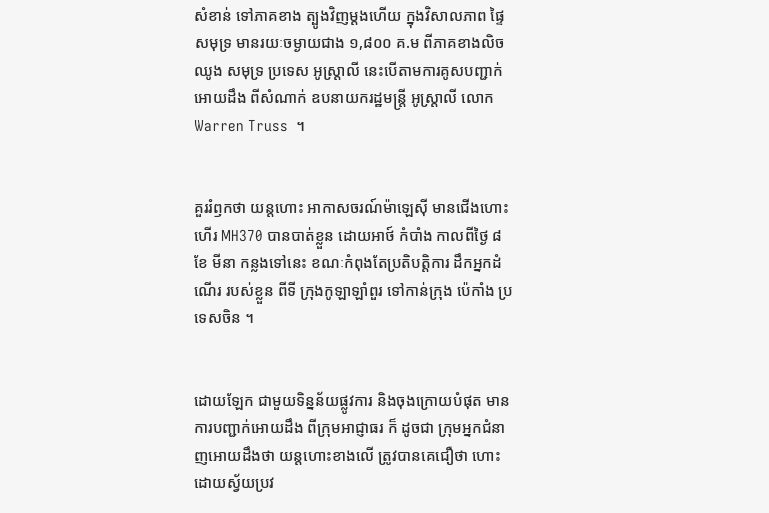សំខាន់ ទៅភាគខាង ត្បូងវិញម្តងហើយ ក្នុងវិសាលភាព ផ្ទៃសមុទ្រ មានរយៈចម្ងាយជាង ១,៨០០ គ.ម ពីភាគខាងលិច ឈូង សមុទ្រ ប្រទេស អូស្រ្តាលី នេះបើតាមការគូសបញ្ជាក់អោយដឹង ពីសំណាក់ ឧបនាយករដ្ឋមន្រ្តី អូស្ត្រាលី លោក Warren Truss  ។


គួររំឭកថា យន្តហោះ អាកាសចរណ៍ម៉ាឡេស៊ី មានជើងហោះហើរ MH370 បានបាត់ខ្លួន ដោយអាថ៍ កំបាំង កាលពីថ្ងៃ ៨ ខែ មីនា កន្លងទៅនេះ ខណៈកំពុងតែប្រតិបត្តិការ ដឹកអ្នកដំណើរ របស់ខ្លួន ពីទី ក្រុងកូឡាឡាំពួរ ទៅកាន់ក្រុង ប៉េកាំង ប្រទេសចិន ។


ដោយឡែក ជាមួយទិន្នន័យផ្លូវការ និងចុងក្រោយបំផុត មានការបញ្ជាក់អោយដឹង ពីក្រុមអាជ្ញាធរ ក៏ ដូចជា ក្រុមអ្នកជំនាញអោយដឹងថា យន្តហោះខាងលើ ត្រូវបានគេជឿថា ហោះដោយស្វ័យប្រវ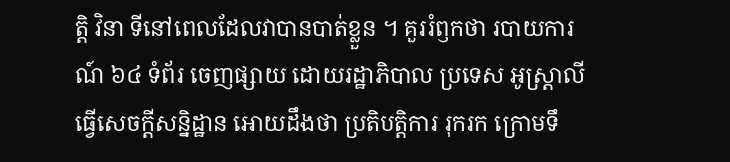ត្តិ វិនា ទីនៅពេលដែលវាបានបាត់ខ្លួន ។ គួររំឭកថា របាយការណ៍ ៦៤ ទំព័រ ចេញផ្សាយ ដោយរដ្ឋាភិបាល ប្រទេស អូស្រ្តាលី ធ្វើសេចក្តីសន្និដ្ឋាន អោយដឹងថា ប្រតិបត្តិការ រុករក ក្រោមទឹ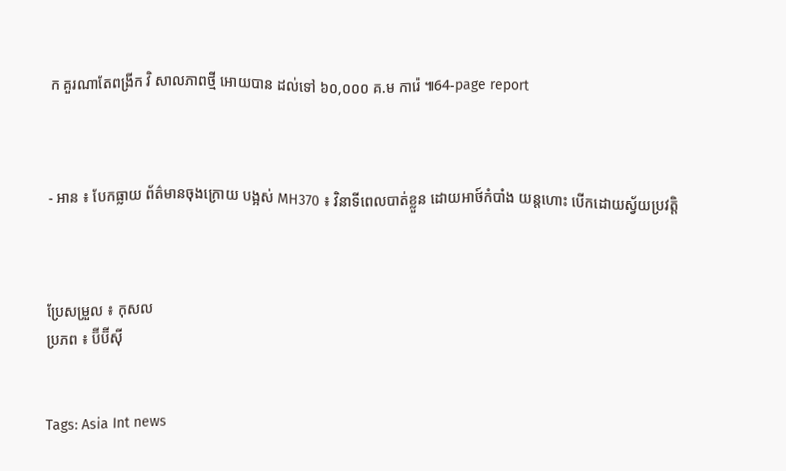ក គួរណាតែពង្រីក វិ សាលភាពថ្មី អោយបាន ដល់ទៅ ៦០,០០០ គ.ម ការ៉េ ៕64-page report



- អាន ៖ បែកធ្លាយ ព័ត៌មានចុងក្រោយ បង្អស់ MH370 ៖ វិនាទីពេលបាត់ខ្លួន ដោយអាថ៍កំបាំង យន្តហោះ បើកដោយស្វ័យប្រវត្តិ



ប្រែសម្រួល ៖ កុសល
ប្រភព ៖ ប៊ីប៊ីស៊ី


Tags: Asia Int news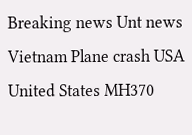Breaking news Unt news Vietnam Plane crash USA United States MH370